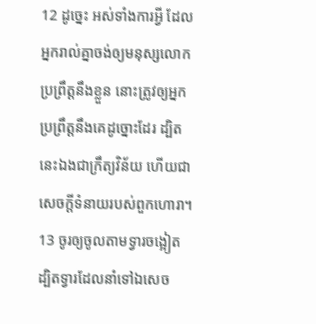12 ដូច្នេះ អស់ទាំងការអ្វី ដែលអ្នករាល់គ្នាចង់ឲ្យមនុស្សលោកប្រព្រឹត្តនឹងខ្លួន នោះត្រូវឲ្យអ្នកប្រព្រឹត្តនឹងគេដូច្នោះដែរ ដ្បិតនេះឯងជាក្រឹត្យវិន័យ ហើយជាសេចក្ដីទំនាយរបស់ពួកហោរា។
13 ចូរឲ្យចូលតាមទ្វារចង្អៀត ដ្បិតទ្វារដែលនាំទៅឯសេច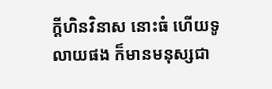ក្ដីហិនវិនាស នោះធំ ហើយទូលាយផង ក៏មានមនុស្សជា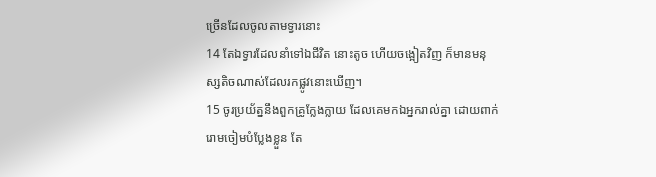ច្រើនដែលចូលតាមទ្វារនោះ
14 តែឯទ្វារដែលនាំទៅឯជីវិត នោះតូច ហើយចង្អៀតវិញ ក៏មានមនុស្សតិចណាស់ដែលរកផ្លូវនោះឃើញ។
15 ចូរប្រយ័ត្ននឹងពួកគ្រូក្លែងក្លាយ ដែលគេមកឯអ្នករាល់គ្នា ដោយពាក់រោមចៀមបំប្លែងខ្លួន តែ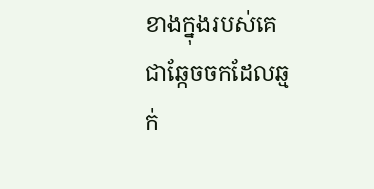ខាងក្នុងរបស់គេ ជាឆ្កែចចកដែលឆ្មក់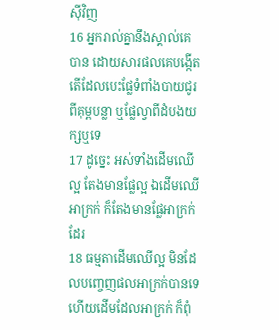ស៊ីវិញ
16 អ្នករាល់គ្នានឹងស្គាល់គេបាន ដោយសារផលគេបង្កើត តើដែលបេះផ្លែទំពាំងបាយជូរពីគុម្ពបន្លា ឬផ្លែល្វាពីដំបងយក្សឬទេ
17 ដូច្នេះ អស់ទាំងដើមឈើល្អ តែងមានផ្លែល្អ ឯដើមឈើអាក្រក់ ក៏តែងមានផ្លែអាក្រក់ដែរ
18 ធម្មតាដើមឈើល្អ មិនដែលបញ្ចេញផលអាក្រក់បានទេ ហើយដើមដែលអាក្រក់ ក៏ពុំ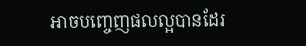អាចបញ្ចេញផលល្អបានដែរ